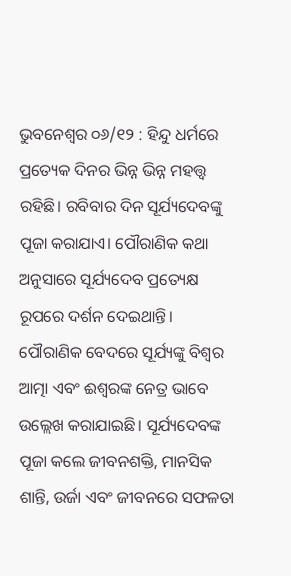ଭୁବନେଶ୍ୱର ୦୬/୧୨ : ହିନ୍ଦୁ ଧର୍ମରେ ପ୍ରତ୍ୟେକ ଦିନର ଭିନ୍ନ ଭିନ୍ନ ମହତ୍ତ୍ୱ ରହିଛି। ରବିବାର ଦିନ ସୂର୍ଯ୍ୟଦେବଙ୍କୁ ପୂଜା କରାଯାଏ। ପୌରାଣିକ କଥା ଅନୁସାରେ ସୂର୍ଯ୍ୟଦେବ ପ୍ରତ୍ୟେକ୍ଷ ରୂପରେ ଦର୍ଶନ ଦେଇଥାନ୍ତି। ପୌରାଣିକ ବେଦରେ ସୂର୍ଯ୍ୟଙ୍କୁ ବିଶ୍ୱର ଆତ୍ମା ଏବଂ ଈଶ୍ୱରଙ୍କ ନେତ୍ର ଭାବେ ଉଲ୍ଲେଖ କରାଯାଇଛି। ସୂର୍ଯ୍ୟଦେବଙ୍କ ପୂଜା କଲେ ଜୀବନଶକ୍ତି, ମାନସିକ ଶାନ୍ତି, ଉର୍ଜା ଏବଂ ଜୀବନରେ ସଫଳତା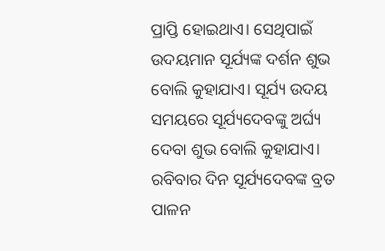ପ୍ରାପ୍ତି ହୋଇଥାଏ। ସେଥିପାଇଁ ଉଦୟମାନ ସୂର୍ଯ୍ୟଙ୍କ ଦର୍ଶନ ଶୁଭ ବୋଲି କୁହାଯାଏ। ସୂର୍ଯ୍ୟ ଉଦୟ ସମୟରେ ସୂର୍ଯ୍ୟଦେବଙ୍କୁ ଅର୍ଘ୍ୟ ଦେବା ଶୁଭ ବୋଲି କୁହାଯାଏ। ରବିବାର ଦିନ ସୂର୍ଯ୍ୟଦେବଙ୍କ ବ୍ରତ ପାଳନ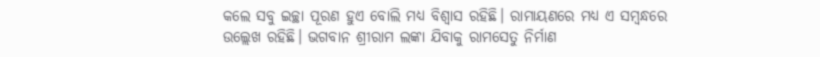କଲେ ସବୁ ଇଚ୍ଛା ପୂରଣ ହୁଏ ବୋଲି ମଧ୍ୟ ବିଶ୍ୱାସ ରହିଛି। ରାମାୟଣରେ ମଧ୍ୟ ଏ ସମ୍ବନ୍ଧରେ ଉଲ୍ଲେଖ ରହିଛି। ଭଗବାନ ଶ୍ରୀରାମ ଲଙ୍କା ଯିବାକୁ ରାମସେତୁ ନିର୍ମାଣ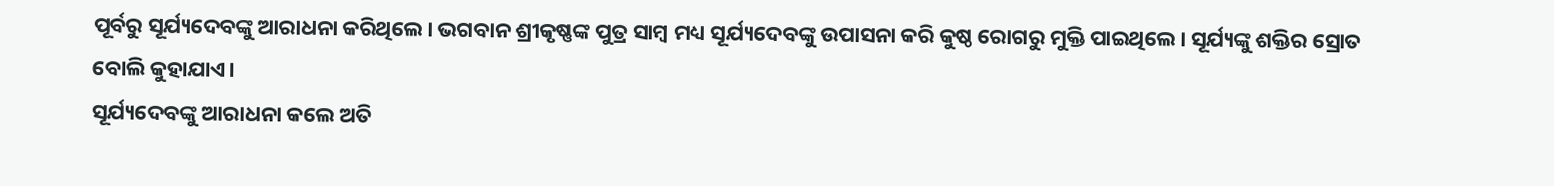ପୂର୍ବରୁ ସୂର୍ଯ୍ୟଦେବଙ୍କୁ ଆରାଧନା କରିଥିଲେ। ଭଗବାନ ଶ୍ରୀକୃଷ୍ଣଙ୍କ ପୁତ୍ର ସାମ୍ବ ମଧ୍ୟ ସୂର୍ଯ୍ୟଦେବଙ୍କୁ ଉପାସନା କରି କୁଷ୍ଠ ରୋଗରୁ ମୁକ୍ତି ପାଇଥିଲେ। ସୂର୍ଯ୍ୟଙ୍କୁ ଶକ୍ତିର ସ୍ରୋତ ବୋଲି କୁହାଯାଏ।
ସୂର୍ଯ୍ୟଦେବଙ୍କୁ ଆରାଧନା କଲେ ଅତି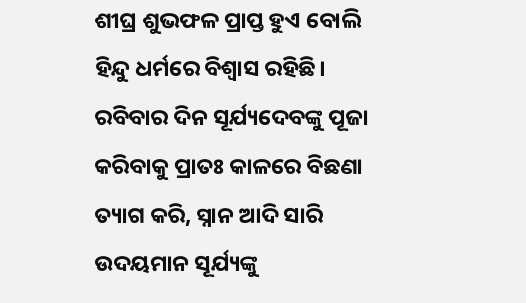ଶୀଘ୍ର ଶୁଭଫଳ ପ୍ରାପ୍ତ ହୁଏ ବୋଲି ହିନ୍ଦୁ ଧର୍ମରେ ବିଶ୍ୱାସ ରହିଛି। ରବିବାର ଦିନ ସୂର୍ଯ୍ୟଦେବଙ୍କୁ ପୂଜା କରିବାକୁ ପ୍ରାତଃ କାଳରେ ବିଛଣା ତ୍ୟାଗ କରି, ସ୍ନାନ ଆଦି ସାରି ଉଦୟମାନ ସୂର୍ଯ୍ୟଙ୍କୁ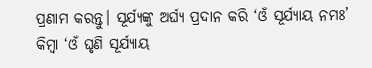ପ୍ରଣାମ କରନ୍ତୁ। ସୂର୍ଯ୍ୟଙ୍କୁ ଅର୍ଘ୍ୟ ପ୍ରଦାନ କରି ‘ଓଁ ସୂର୍ଯ୍ୟାୟ ନମଃ’ କିମ୍ବା ‘ଓଁ ଘୃଣି ସୂର୍ଯ୍ୟାୟ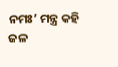ନମଃ’ ମନ୍ତ୍ର କହି ଜଳ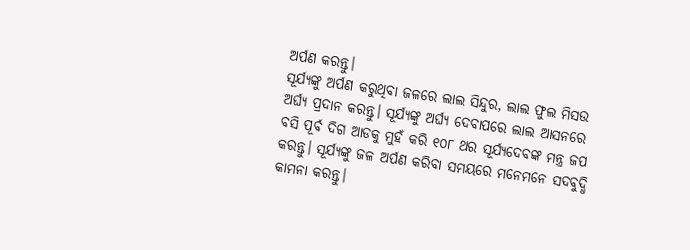ଅର୍ପଣ କରନ୍ତୁ।
ସୂର୍ଯ୍ୟଙ୍କୁ ଅର୍ପଣ କରୁଥିବା ଜଳରେ ଲାଲ ସିନ୍ଦୁର, ଲାଲ ଫୁଲ ମିସଉ ଅର୍ଘ୍ୟ ପ୍ରଦାନ କରନ୍ତୁ। ସୂର୍ଯ୍ୟଙ୍କୁ ଅର୍ଘ୍ୟ ଦେବାପରେ ଲାଲ ଆସନରେ ବସି ପୂର୍ବ ଦିଗ ଆଡକୁ ମୁହଁ କରି ୧୦୮ ଥର ସୂର୍ଯ୍ୟଦେବଙ୍କ ମନ୍ତ୍ର ଜପ କରନ୍ତୁ। ସୂର୍ଯ୍ୟଙ୍କୁ ଜଳ ଅର୍ପଣ କରିବା ସମୟରେ ମନେମନେ ସଦବୁଦ୍ଧି କାମନା କରନ୍ତୁ।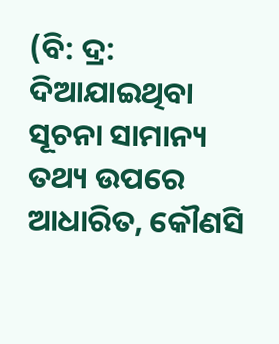(ବି: ଦ୍ର: ଦିଆଯାଇଥିବା ସୂଚନା ସାମାନ୍ୟ ତଥ୍ୟ ଉପରେ ଆଧାରିତ, କୌଣସି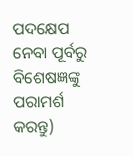ପଦକ୍ଷେପ ନେବା ପୂର୍ବରୁ ବିଶେଷଜ୍ଞଙ୍କୁ ପରାମର୍ଶ କରନ୍ତୁ)